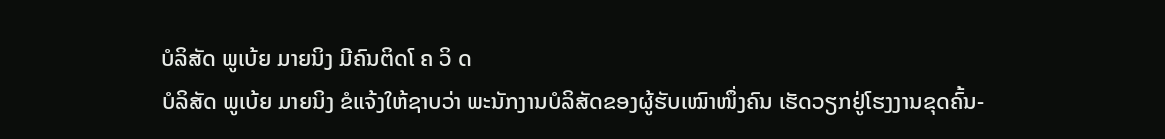ບໍລິສັດ ພູເບ້ຍ ມາຍນິງ ມີຄົນຕິດໂ ຄ ວິ ດ
ບໍລິສັດ ພູເບ້ຍ ມາຍນິງ ຂໍແຈ້ງໃຫ້ຊາບວ່າ ພະນັກງານບໍລິສັດຂອງຜູ້ຮັບເໝົາໜຶ່ງຄົນ ເຮັດວຽກຢູ່ໂຮງງານຂຸດຄົ້ນ-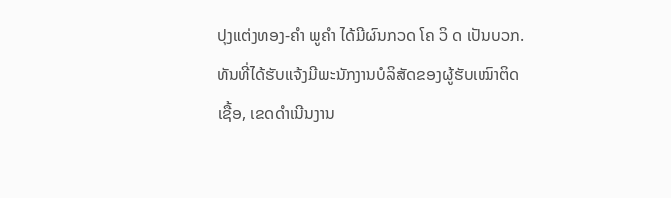ປຸງແຕ່ງທອງ-ຄໍາ ພູຄໍາ ໄດ້ມີຜົນກວດ ໂຄ ວິ ດ ເປັນບວກ. ທັນທີ່ໄດ້ຮັບແຈ້ງມີພະນັກງານບໍລິສັດຂອງຜູ້ຮັບເໝົາຕິດເຊື້ອ, ເຂດດໍາເນີນງານ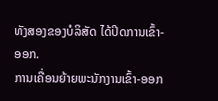ທັງສອງຂອງບໍລິສັດ ໄດ້ປິດການເຂົ້າ-ອອກ.
ການເຄື່ອນຍ້າຍພະນັກງານເຂົ້າ-ອອກ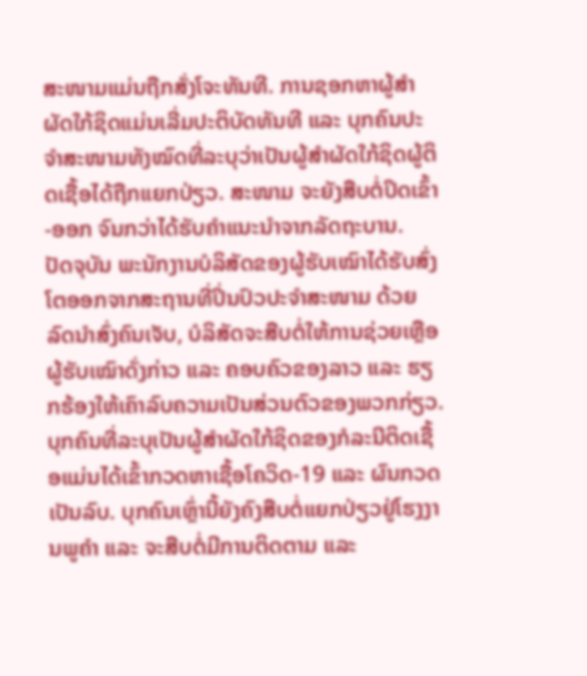ສະໜາມແມ່ນຖືກສັ່ງໂຈະທັນທີ. ການຊອກຫາຜູ້ສໍາຜັດໃກ້ຊິດແມ່ນເລີ່ມປະຕິບັດທັນທີ ແລະ ບຸກຄົນປະຈໍາສະໜາມທັງໝົດທີ່ລະບຸວ່າເປັນຜູ້ສໍາຜັດໃກ້ຊິດຜູ້ຕິດເຊື້ອໄດ້ຖືກແຍກປ່ຽວ. ສະໜາມ ຈະຍັງສືບຕໍ່ປິດເຂົ້າ-ອອກ ຈົນກວ່າໄດ້ຮັບຄໍາແນະນໍາຈາກລັດຖະບານ.
ປັດຈຸບັນ ພະນັກງານບໍລິສັດຂອງຜູ້ຮັບເໝົາໄດ້ຮັບສົ່ງໂຕອອກຈາກສະຖານທີ່ປິ່ນປົວປະຈໍາສະໜາມ ດ້ວຍລົດນໍາສົ່ງຄົນເຈັບ, ບໍລິສັດຈະສືບຕໍ່ໃຫ້ການຊ່ວຍເຫຼືອຜູ້ຮັບເໝົາດັ່ງກ່າວ ແລະ ຄອບຄົວຂອງລາວ ແລະ ຮຽກຮ້ອງໃຫ້ເຄົາລົບຄວາມເປັນສ່ວນຕົວຂອງພວກກ່ຽວ.
ບຸກຄົນທີ່ລະບຸເປັນຜູ້ສໍາຜັດໃກ້ຊິດຂອງກໍລະນີຕິດເຊື້ອແມ່ນໄດ້ເຂົ້າກວດຫາເຊື້ອໂຄວິດ-19 ແລະ ຜົນກວດເປັນລົບ. ບຸກຄົນເຫຼົ່ານີ້ຍັງຄົງສືບຕໍ່ແຍກປ່ຽວຢູ່ໂຮງງານພູຄໍາ ແລະ ຈະສືບຕໍ່ມີການຕິດຕາມ ແລະ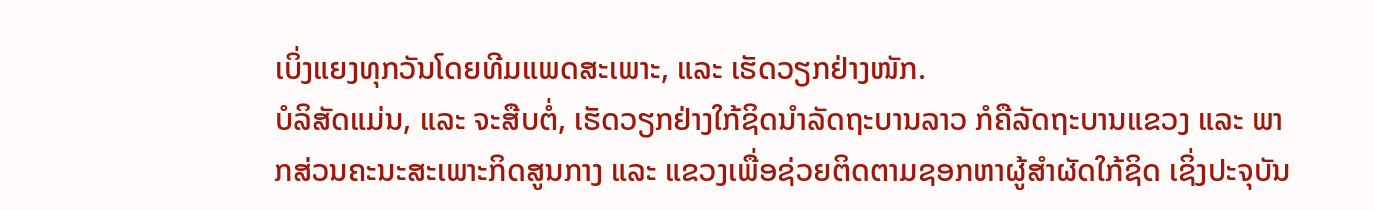ເບິ່ງແຍງທຸກວັນໂດຍທີມແພດສະເພາະ, ແລະ ເຮັດວຽກຢ່າງໜັກ.
ບໍລິສັດແມ່ນ, ແລະ ຈະສືບຕໍ່, ເຮັດວຽກຢ່າງໃກ້ຊິດນໍາລັດຖະບານລາວ ກໍຄືລັດຖະບານແຂວງ ແລະ ພາກສ່ວນຄະນະສະເພາະກິດສູນກາງ ແລະ ແຂວງເພື່ອຊ່ວຍຕິດຕາມຊອກຫາຜູ້ສໍາຜັດໃກ້ຊິດ ເຊິ່ງປະຈຸບັນ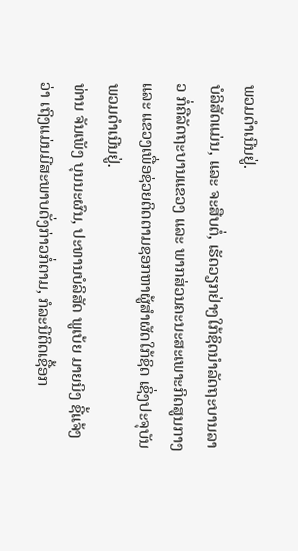ພວມດໍາເນີນຢູ່.
ບໍລິສັດແມ່ນ, ແລະ ຈະສືບຕໍ່, ເຮັດວຽກຢ່າງໃກ້ຊິດນໍາລັດຖະບານລາວ ກໍ່ຄືລັດຖະບານແຂວງ ແລະ ພາກສ່ວນຄະນະສະເພາະກິດສູນກາງ ແລະ ແຂວງເພື່ອຊ່ວຍຕິດຕາມຊອກຫາຜູ້ສໍາຜັດໃກ້ຊິດ ເຊິ່ງປະຈຸບັນພວມດໍາເນີນຢູ່.
ທ່ານ ຈັນເພັງ ບຸນນະຜົນ, ປະທານບໍລິສັດ ພູເບ້ຍ ມາຍນິງ ຊີ້ແຈ້ງວ່າ ເຖິງແມ່ນມີສະພາບດັ່ງກ່າວກໍ່ຕາມ, ກໍລະນີຕິດເຊື້ອກ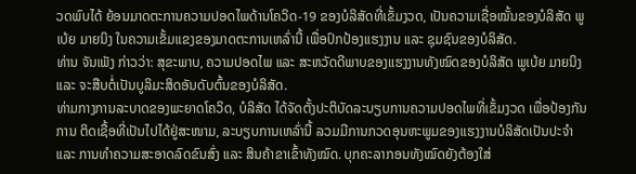ວດພົບໄດ້ ຍ້ອນມາດຕະການຄວາມປອດໄພດ້ານໂຄວິດ-19 ຂອງບໍລິສັດທີ່ເຂັ້ມງວດ, ເປັນຄວາມເຊື່ອໝັ້ນຂອງບໍລິສັດ ພູເບ້ຍ ມາຍນິງ ໃນຄວາມເຂັ້ມແຂງຂອງມາດຕະການເຫລົ່ານີ້ ເພື່ອປົກປ້ອງແຮງງານ ແລະ ຊຸມຊົນຂອງບໍລິສັດ.
ທ່ານ ຈັນເພັງ ກ່າວວ່າ: ສຸຂະພາບ, ຄວາມປອດໄພ ແລະ ສະຫວັດດີພາບຂອງແຮງງານທັງໝົດຂອງບໍລິສັດ ພູເບ້ຍ ມາຍນິງ ແລະ ຈະສືບຕໍ່ເປັນບູລິມະສິດອັນດັບຕົ້ນຂອງບໍລິສັດ.
ທ່າມກາງການລະບາດຂອງພະຍາດໂຄວິດ, ບໍລິສັດ ໄດ້ຈັດຕັ້ງປະຕິບັດລະບຽບການຄວາມປອດໄພທີ່ເຂັ້ມງວດ ເພື່ອປ້ອງກັນການ ຕິດເຊື້ອທີ່ເປັນໄປໄດ້ຢູ່ສະໜາມ, ລະບຽບການເຫລົ່ານີ້ ລວມມີການກວດອຸນຫະພູມຂອງແຮງງານບໍລິສັດເປັນປະຈໍາ ແລະ ການທໍາຄວາມສະອາດລົດຂົນສົ່ງ ແລະ ສິນຄ້າຂາເຂົ້າທັງໝົດ. ບຸກຄະລາກອນທັງໝົດຍັງຕ້ອງໃສ່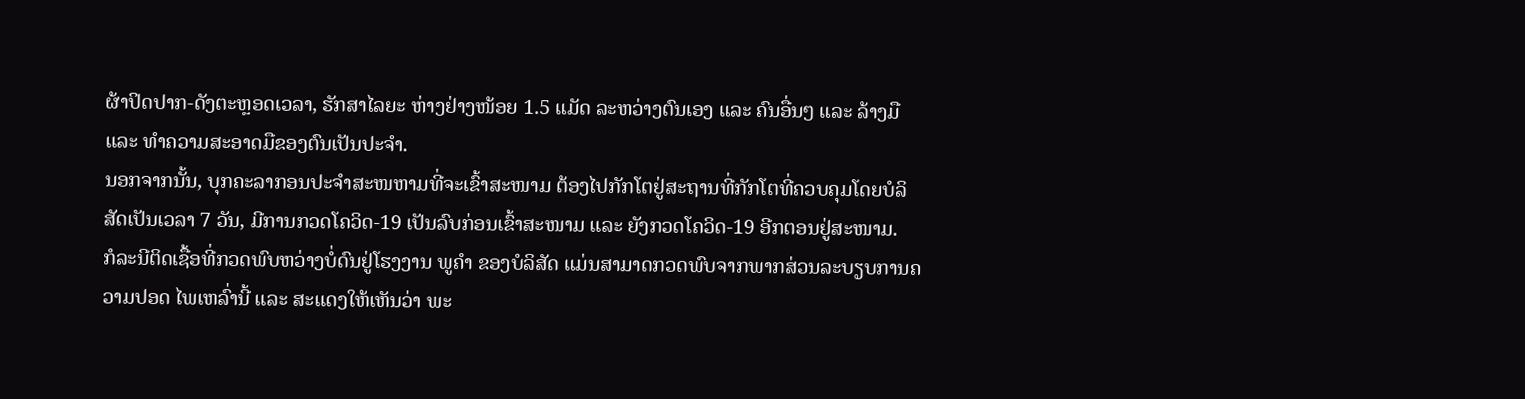ຜ້າປິດປາກ-ດັງຕະຫຼອດເວລາ, ຮັກສາໄລຍະ ຫ່າງຢ່າງໜ້ອຍ 1.5 ແມັດ ລະຫວ່າງຕົນເອງ ແລະ ຄົນອື່ນໆ ແລະ ລ້າງມື ແລະ ທໍາຄວາມສະອາດມືຂອງຕົນເປັນປະຈໍາ.
ນອກຈາກນັ້ນ, ບຸກຄະລາກອນປະຈໍາສະໜຫາມທີ່ຈະເຂົ້າສະໜາມ ຕ້ອງໄປກັກໂຕຢູ່ສະຖານທີ່ກັກໂຕທີ່ຄວບຄຸມໂດຍບໍລິສັດເປັນເວລາ 7 ວັນ, ມີການກວດໂຄວິດ-19 ເປັນລົບກ່ອນເຂົ້າສະໜາມ ແລະ ຍັງກວດໂຄວິດ-19 ອີກຕອນຢູ່ສະໜາມ.
ກໍລະນີຕິດເຊື້ອທີ່ກວດພົບຫວ່າງບໍ່ດົນຢູ່ໂຮງງານ ພູຄໍາ ຂອງບໍລິສັດ ແມ່ນສາມາດກວດພົບຈາກພາກສ່ວນລະບຽບການຄວາມປອດ ໄພເຫລົ່ານີ້ ແລະ ສະແດງໃຫ້ເຫັນວ່າ ພະ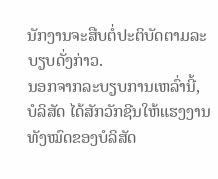ນັກງານຈະສືບຕໍ່ປະຕິບັດຕາມລະບຽບດັ່ງກ່າວ.
ນອກຈາກລະບຽບການເຫລົ່ານີ້, ບໍລິສັດ ໄດ້ສັກວັກຊີນໃຫ້ແຮງງານທັງໝົດຂອງບໍລິສັດ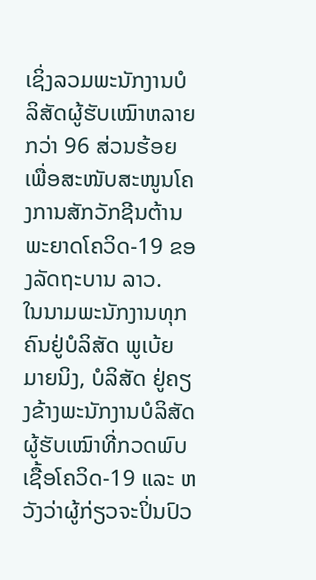ເຊິ່ງລວມພະນັກງານບໍລິສັດຜູ້ຮັບເໝົາຫລາຍ ກວ່າ 96 ສ່ວນຮ້ອຍ ເພື່ອສະໜັບສະໜູນໂຄງການສັກວັກຊີນຕ້ານພະຍາດໂຄວິດ-19 ຂອງລັດຖະບານ ລາວ.
ໃນນາມພະນັກງານທຸກຄົນຢູ່ບໍລິສັດ ພູເບ້ຍ ມາຍນິງ, ບໍລິສັດ ຢູ່ຄຽງຂ້າງພະນັກງານບໍລິສັດຜູ້ຮັບເໝົາທີ່ກວດພົບເຊື້ອໂຄວິດ-19 ແລະ ຫວັງວ່າຜູ້ກ່ຽວຈະປິ່ນປົວ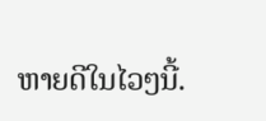ຫາຍດີໃນໄວໆນີ້.